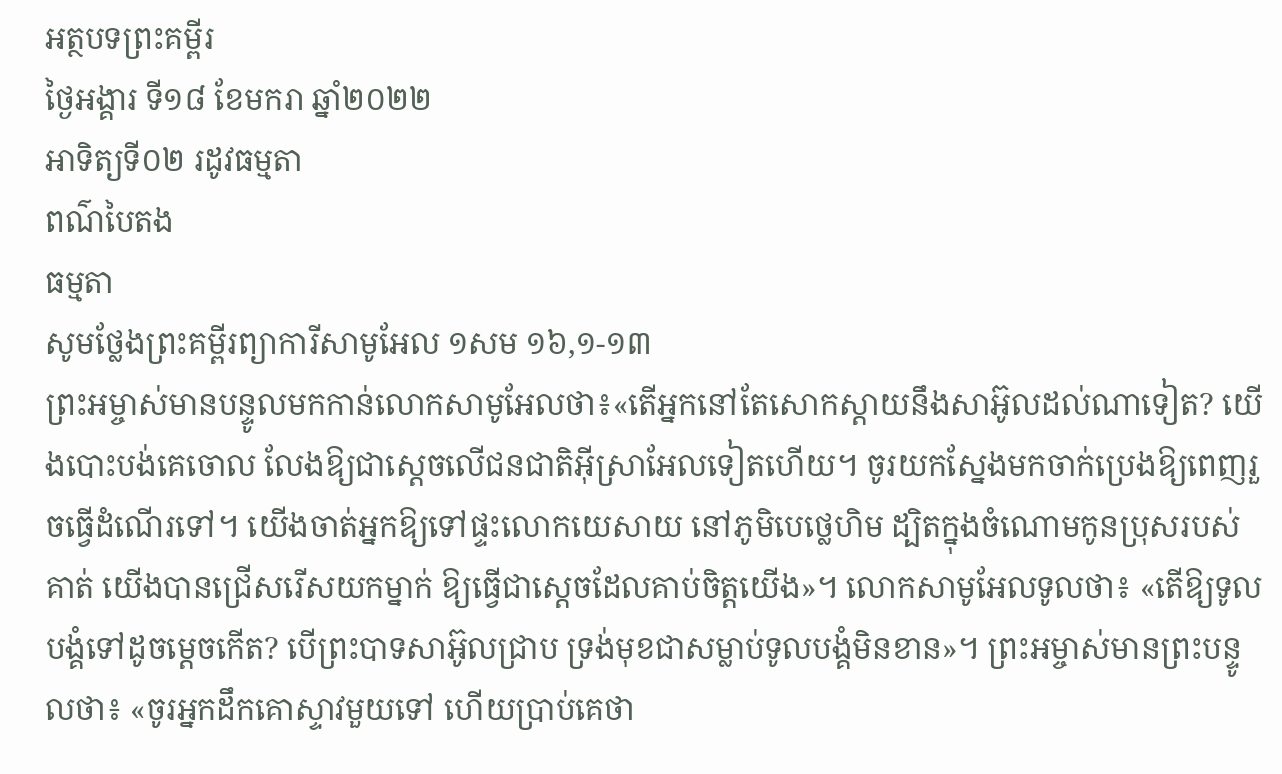អត្ថបទព្រះគម្ពីរ
ថ្ងៃអង្គារ ទី១៨ ខែមករា ឆ្នាំ២០២២
អាទិត្យទី០២ រដូវធម្មតា
ពណ៌បៃតង
ធម្មតា
សូមថ្លែងព្រះគម្ពីរព្យាការីសាមូអែល ១សម ១៦,១-១៣
ព្រះអម្ចាស់មានបន្ទូលមកកាន់លោកសាមូអែលថា៖«តើអ្នកនៅតែសោកស្តាយនឹងសាអ៊ូលដល់ណាទៀត? យើងបោះបង់គេចោល លែងឱ្យជាស្តេចលើជនជាតិអ៊ីស្រាអែលទៀតហើយ។ ចូរយកស្នែងមកចាក់ប្រេងឱ្យពេញរួចធ្វើដំណើរទៅ។ យើងចាត់អ្នកឱ្យទៅផ្ទះលោកយេសាយ នៅភូមិបេថ្លេហិម ដ្បិតក្នុងចំណោមកូនប្រុសរបស់គាត់ យើងបានជ្រើសរើសយកម្នាក់ ឱ្យធ្វើជាស្តេចដែលគាប់ចិត្តយើង»។ លោកសាមូអែលទូលថា៖ «តើឱ្យទូលបង្គំទៅដូចម្តេចកើត? បើព្រះបាទសាអ៊ូលជ្រាប ទ្រង់មុខជាសម្លាប់ទូលបង្គំមិនខាន»។ ព្រះអម្ចាស់មានព្រះបន្ទូលថា៖ «ចូរអ្នកដឹកគោស្ទាវមួយទៅ ហើយប្រាប់គេថា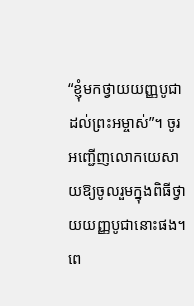“ខ្ញុំមកថ្វាយយញ្ញបូជាដល់ព្រះអម្ចាស់”។ ចូរអញ្ជើញលោកយេសាយឱ្យចូលរួមក្នុងពិធីថ្វាយយញ្ញបូជានោះផង។ ពេ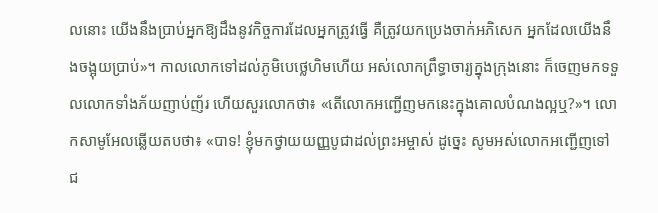លនោះ យើងនឹងប្រាប់អ្នកឱ្យដឹងនូវកិច្ចការដែលអ្នកត្រូវធ្វើ គឺត្រូវយកប្រេងចាក់អភិសេក អ្នកដែលយើងនឹងចង្អុយប្រាប់»។ កាលលោកទៅដល់ភូមិបេថ្លេហិមហើយ អស់លោកព្រឹទ្ធាចារ្យក្នុងក្រុងនោះ ក៏ចេញមកទទួលលោកទាំងភ័យញាប់ញ័រ ហើយសួរលោកថា៖ «តើលោកអញ្ជើញមកនេះក្នុងគោលបំណងល្អឬ?»។ លោកសាមូអែលឆ្លើយតបថា៖ «បាទ! ខ្ញុំមកថ្វាយយញ្ញបូជាដល់ព្រះអម្ចាស់ ដូច្នេះ សូមអស់លោកអញ្ជើញទៅជ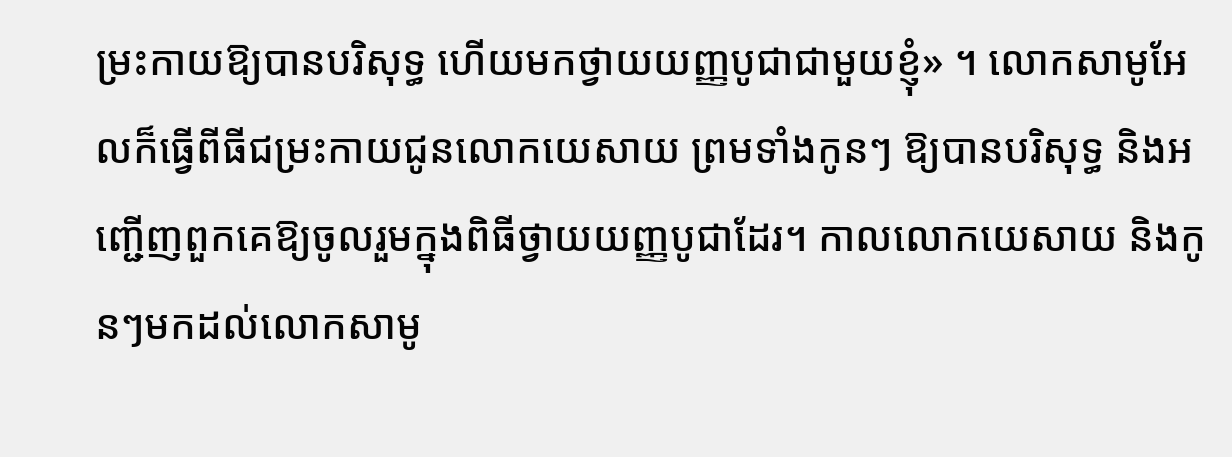ម្រះកាយឱ្យបានបរិសុទ្ធ ហើយមកថ្វាយយញ្ញបូជាជាមួយខ្ញុំ» ។ លោកសាមូអែលក៏ធ្វើពីធីជម្រះកាយជូនលោកយេសាយ ព្រមទាំងកូនៗ ឱ្យបានបរិសុទ្ធ និងអញ្ជើញពួកគេឱ្យចូលរួមក្នុងពិធីថ្វាយយញ្ញបូជាដែរ។ កាលលោកយេសាយ និងកូនៗមកដល់លោកសាមូ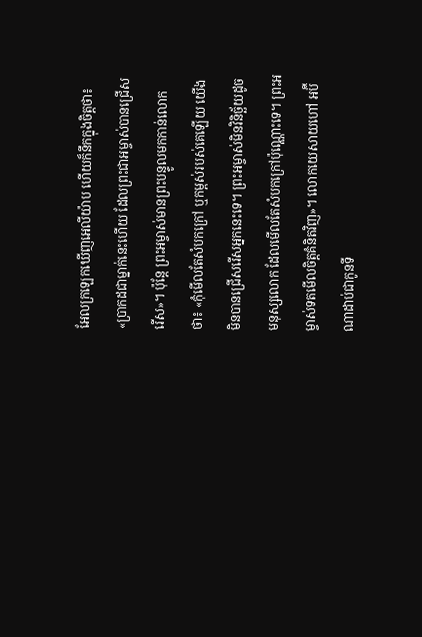អែលក្រឡេកឃើញអេលីយ៉ាប ហើយក៏នឹកក្នុងចិត្តថា៖ «ប្រាកដជាម្នាក់នេះហើយ ដែលព្រះជាអម្ចាស់បានជ្រើសរើស»។ ប៉ុន្តែ ព្រះអម្ចាស់មានព្រះបន្ទូលមកកាន់លោកថា៖ «កុំមើលតែសំបកក្រៅ ឬកម្ពស់របស់គេឡើយ យើងមិនបានជ្រើសរើសអ្នកនេះទេ។ ព្រះអម្ចាស់មិនវិនិច័្ឆយដូចមនុស្សលោក ដែលមើលតែសំបកក្រៅប៉ុណ្ណោះទេ។ ព្រះអម្ចាស់ទតមើលចិត្តគំនិតវិញ»។ លោកយេសាយហៅ អប៊ីណាដាប់ជាកូនទី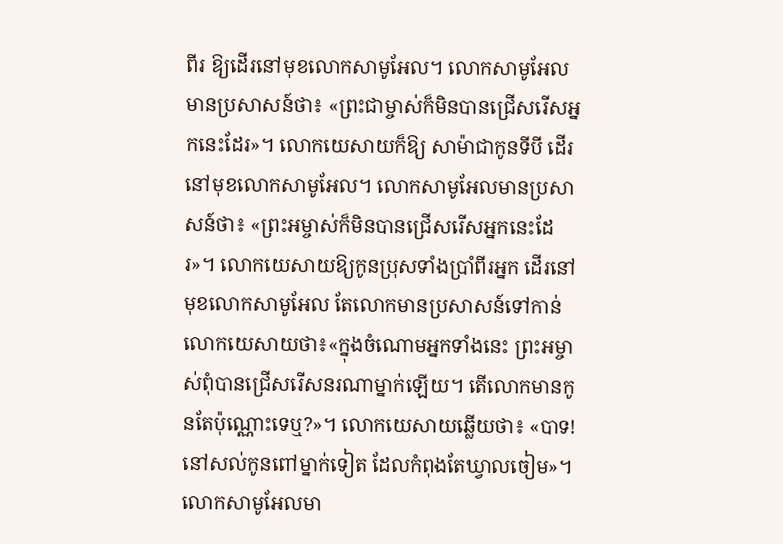ពីរ ឱ្យដើរនៅមុខលោកសាមូអែល។ លោកសាមូអែលមានប្រសាសន៍ថា៖ «ព្រះជាម្ចាស់ក៏មិនបានជ្រើសរើសអ្នកនេះដែរ»។ លោកយេសាយក៏ឱ្យ សាម៉ាជាកូនទីបី ដើរនៅមុខលោកសាមូអែល។ លោកសាមូអែលមានប្រសាសន៍ថា៖ «ព្រះអម្ចាស់ក៏មិនបានជ្រើសរើសអ្នកនេះដែរ»។ លោកយេសាយឱ្យកូនប្រុសទាំងប្រាំពីរអ្នក ដើរនៅមុខលោកសាមូអែល តែលោកមានប្រសាសន៍ទៅកាន់លោកយេសាយថា៖«ក្នុងចំណោមអ្នកទាំងនេះ ព្រះអម្ចាស់ពុំបានជ្រើសរើសនរណាម្នាក់ឡើយ។ តើលោកមានកូនតែប៉ុណ្ណោះទេឬ?»។ លោកយេសាយឆ្លើយថា៖ «បាទ! នៅសល់កូនពៅម្នាក់ទៀត ដែលកំពុងតែឃ្វាលចៀម»។ លោកសាមូអែលមា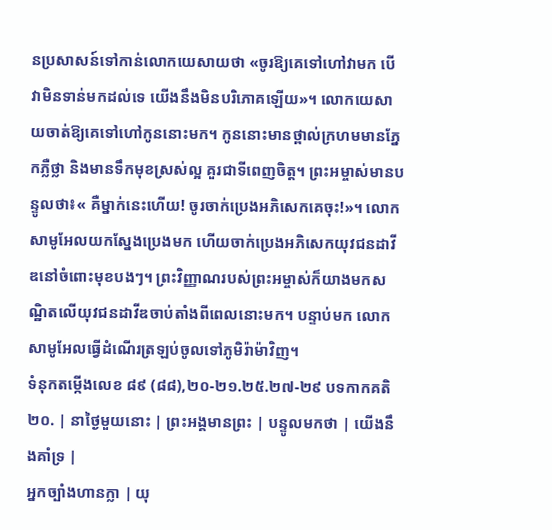នប្រសាសន៍ទៅកាន់លោកយេសាយថា «ចូរឱ្យគេទៅហៅវាមក បើវាមិនទាន់មកដល់ទេ យើងនឹងមិនបរិភោគឡើយ»។ លោកយេសាយចាត់ឱ្យគេទៅហៅកូននោះមក។ កូននោះមានថ្ពាល់ក្រហមមានភ្នែកភ្លឺថ្លា និងមានទឹកមុខស្រស់ល្អ គួរជាទីពេញចិត្ត។ ព្រះអម្ចាស់មានបន្ទូលថា៖« គឺម្នាក់នេះហើយ! ចូរចាក់ប្រេងអភិសេកគេចុះ!»។ លោកសាមូអែលយកស្នែងប្រេងមក ហើយចាក់ប្រេងអភិសេកយុវជនដាវីឌនៅចំពោះមុខបងៗ។ ព្រះវិញ្ញាណរបស់ព្រះអម្ចាស់ក៏យាងមកសណ្ឋិតលើយុវជនដាវីឌចាប់តាំងពីពេលនោះមក។ បន្ទាប់មក លោកសាមូអែលធ្វើដំណើរត្រឡប់ចូលទៅភូមិរ៉ាម៉ាវិញ។
ទំនុកតម្កើងលេខ ៨៩ (៨៨),២០-២១.២៥.២៧-២៩ បទកាកគតិ
២០. | នាថ្ងៃមួយនោះ | ព្រះអង្គមានព្រះ | បន្ទូលមកថា | យើងនឹងគាំទ្រ |
អ្នកច្បាំងហានក្លា | យុ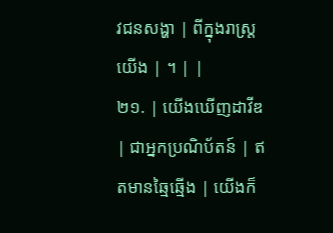វជនសង្ហា | ពីក្នុងរាស្រ្តយើង | ។ | |
២១. | យើងឃើញដាវីឌ | ជាអ្នកប្រណិប័តន៍ | ឥតមានឆ្មៃឆ្មើង | យើងក៏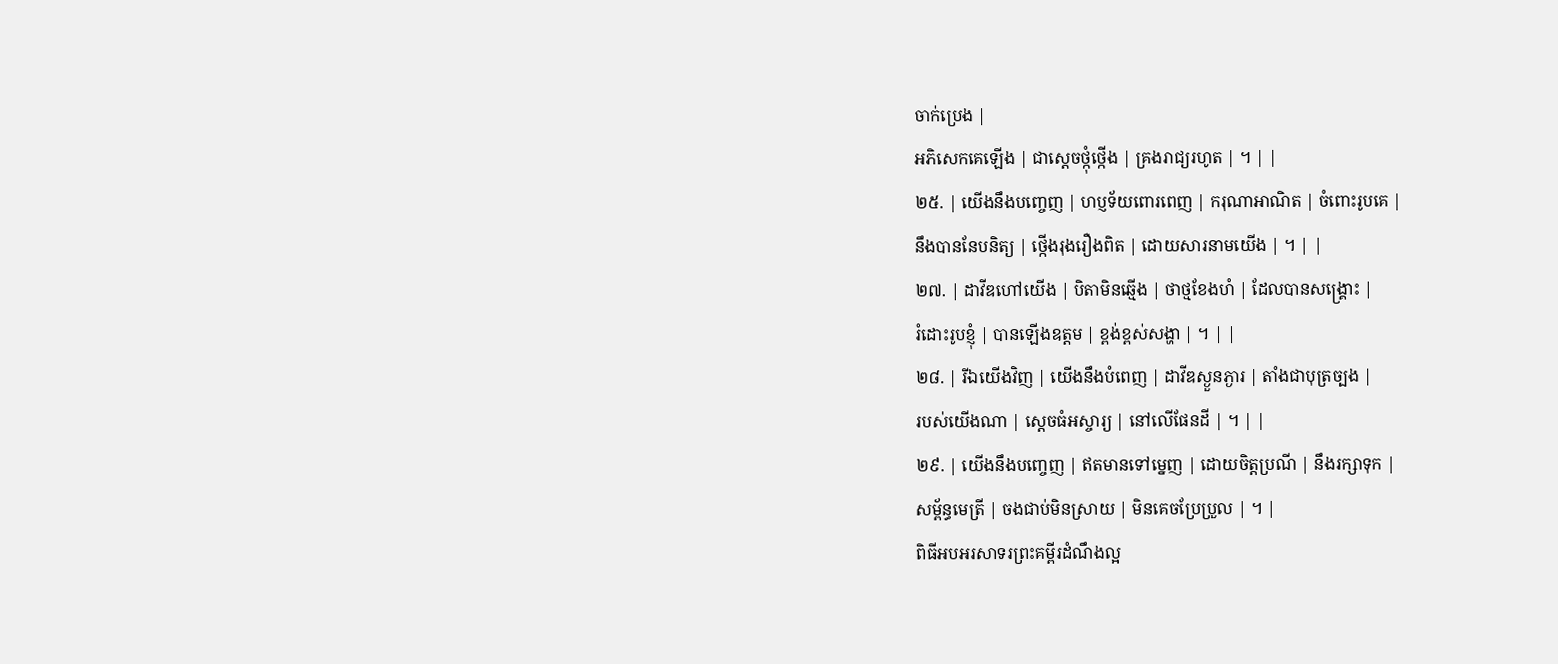ចាក់ប្រេង |
អភិសេកគេឡើង | ជាស្តេចថ្កុំថ្កើង | គ្រងរាជ្យរហូត | ។ | |
២៥. | យើងនឹងបញ្ចេញ | ហប្ញទ័យពោរពេញ | ករុណាអាណិត | ចំពោះរូបគេ |
នឹងបាននែបនិត្យ | ថ្កើងរុងរឿងពិត | ដោយសារនាមយើង | ។ | |
២៧. | ដាវីឌហៅយើង | បិតាមិនឆ្មើង | ថាថ្មខែងហំ | ដែលបានសង្រ្គោះ |
រំដោះរូបខ្ញុំ | បានឡើងឧត្តម | ខ្ពង់ខ្ពស់សង្ហា | ។ | |
២៨. | រីឯយើងវិញ | យើងនឹងបំពេញ | ដាវីឌស្ងួនភ្ងារ | តាំងជាបុត្រច្បង |
របស់យើងណា | ស្តេចធំអស្ចារ្យ | នៅលើផែនដី | ។ | |
២៩. | យើងនឹងបញ្ចេញ | ឥតមានទៅម្នេញ | ដោយចិត្តប្រណី | នឹងរក្សាទុក |
សម្ព័ន្ធមេត្រី | ចងជាប់មិនស្រាយ | មិនគេចប្រែប្រួល | ។ |
ពិធីអបអរសាទរព្រះគម្ពីរដំណឹងល្អ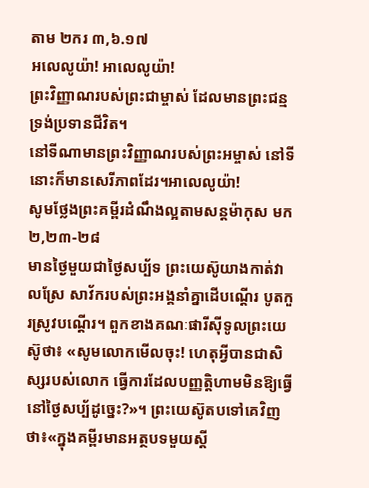តាម ២ករ ៣,៦.១៧
អលេលូយ៉ា! អាលេលូយ៉ា!
ព្រះវិញ្ញាណរបស់ព្រះជាម្ចាស់ ដែលមានព្រះជន្ម ទ្រង់ប្រទានជីវិត។
នៅទីណាមានព្រះវិញ្ញាណរបស់ព្រះអម្ចាស់ នៅទីនោះក៏មានសេរីភាពដែរ។អាលេលូយ៉ា!
សូមថ្លែងព្រះគម្ពីរដំណឹងល្អតាមសន្តម៉ាកុស មក ២,២៣-២៨
មានថ្ងៃមួយជាថ្ងៃសប្ប័ទ ព្រះយេស៊ូយាងកាត់វាលស្រែ សាវ័ករបស់ព្រះអង្គនាំគ្នាដើបណ្តើរ បូតកួរស្រូវបណ្តើរ។ ពួកខាងគណៈផារីស៊ីទូលព្រះយេស៊ូថា៖ «សូមលោកមើលចុះ! ហេតុអ្វីបានជាសិស្សរបស់លោក ធ្វើការដែលបញ្ញត្តិហាមមិនឱ្យធ្វើនៅថ្ងៃសប្ប័ដូច្នេះ?»។ ព្រះយេស៊ូតបទៅគេវិញថា៖«ក្នុងគម្ពីរមានអត្ថបទមួយស្តី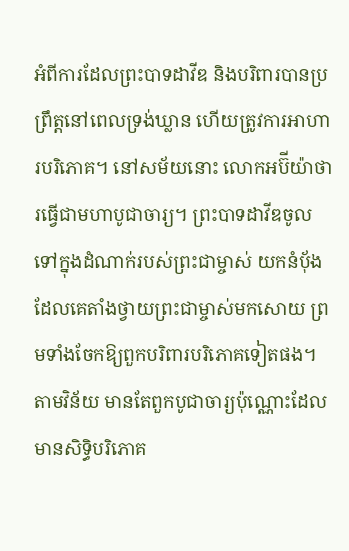អំពីការដែលព្រះបាទដាវីឌ និងបរិពារបានប្រព្រឹត្តនៅពេលទ្រង់ឃ្លាន ហើយត្រូវការអាហារបរិភោគ។ នៅសម័យនោះ លោកអប៊ីយ៉ាថារធ្វើជាមហាបូជាចារ្យ។ ព្រះបាទដាវីឌចូលទៅក្នុងដំណាក់របស់ព្រះជាម្ចាស់ យកនំបុ័ងដែលគេតាំងថ្វាយព្រះជាម្ចាស់មកសោយ ព្រមទាំងចែកឱ្យពួកបរិពារបរិភោគទៀតផង។ តាមវិន័យ មានតែពួកបូជាចារ្យប៉ុណ្ណោះដែលមានសិទ្ធិបរិភោគ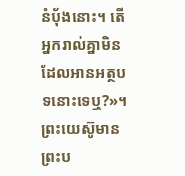នំបុ័ងនោះ។ តើអ្នករាល់គ្នាមិនដែលអានអត្ថបទនោះទេឬ?»។ ព្រះយេស៊ូមានព្រះប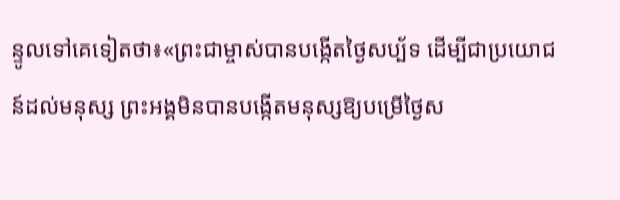ន្ទូលទៅគេទៀតថា៖«ព្រះជាម្ចាស់បានបង្កើតថ្ងៃសប្ប័ទ ដើម្បីជាប្រយោជន៍ដល់មនុស្ស ព្រះអង្គមិនបានបង្កើតមនុស្សឱ្យបម្រើថ្ងៃស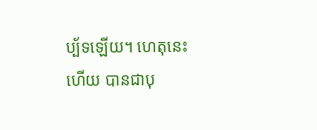ប្ប័ទឡើយ។ ហេតុនេះហើយ បានជាបុ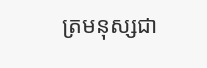ត្រមនុស្សជា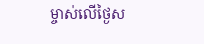ម្ចាស់លើថ្ងៃស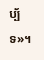ប្ប័ទ»។